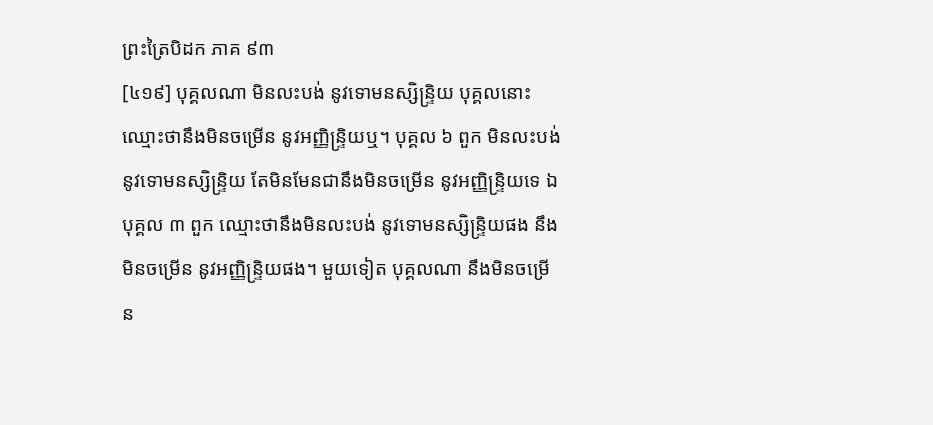ព្រះត្រៃបិដក ភាគ ៩៣
[៤១៩] បុគ្គលណា មិនលះបង់ នូវទោមនស្សិន្ទ្រិយ បុគ្គលនោះ ឈ្មោះថានឹងមិនចម្រើន នូវអញ្ញិន្ទ្រិយឬ។ បុគ្គល ៦ ពួក មិនលះបង់ នូវទោមនស្សិន្ទ្រិយ តែមិនមែនជានឹងមិនចម្រើន នូវអញ្ញិន្ទ្រិយទេ ឯបុគ្គល ៣ ពួក ឈ្មោះថានឹងមិនលះបង់ នូវទោមនស្សិន្ទ្រិយផង នឹងមិនចម្រើន នូវអញ្ញិន្ទ្រិយផង។ មួយទៀត បុគ្គលណា នឹងមិនចម្រើន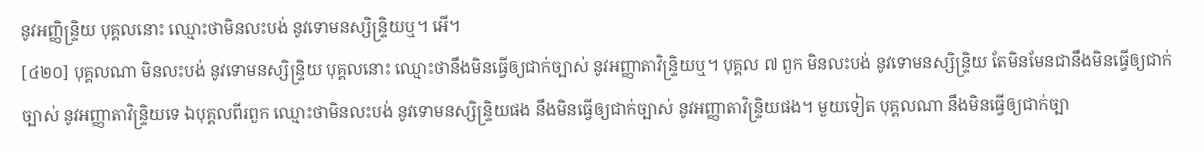នូវអញ្ញិន្ទ្រិយ បុគ្គលនោះ ឈ្មោះថាមិនលះបង់ នូវទោមនស្សិន្ទ្រិយឬ។ អើ។
[៤២០] បុគ្គលណា មិនលះបង់ នូវទោមនស្សិន្ទ្រិយ បុគ្គលនោះ ឈ្មោះថានឹងមិនធ្វើឲ្យជាក់ច្បាស់ នូវអញ្ញាតាវិន្ទ្រិយឬ។ បុគ្គល ៧ ពួក មិនលះបង់ នូវទោមនស្សិន្ទ្រិយ តែមិនមែនជានឹងមិនធ្វើឲ្យជាក់ច្បាស់ នូវអញ្ញាតាវិន្ទ្រិយទេ ឯបុគ្គលពីរពួក ឈ្មោះថាមិនលះបង់ នូវទោមនស្សិន្ទ្រិយផង នឹងមិនធ្វើឲ្យជាក់ច្បាស់ នូវអញ្ញាតាវិន្ទ្រិយផង។ មួយទៀត បុគ្គលណា នឹងមិនធ្វើឲ្យជាក់ច្បា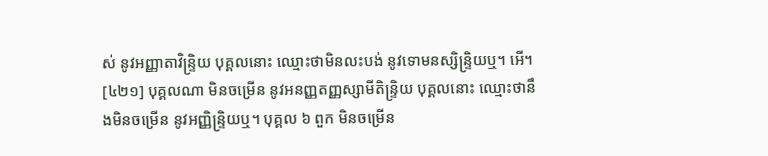ស់ នូវអញ្ញាតាវិន្ទ្រិយ បុគ្គលនោះ ឈ្មោះថាមិនលះបង់ នូវទោមនស្សិន្ទ្រិយឬ។ អើ។
[៤២១] បុគ្គលណា មិនចម្រើន នូវអនញ្ញតញ្ញស្សាមីតិន្ទ្រិយ បុគ្គលនោះ ឈ្មោះថានឹងមិនចម្រើន នូវអញ្ញិន្ទ្រិយឬ។ បុគ្គល ៦ ពួក មិនចម្រើន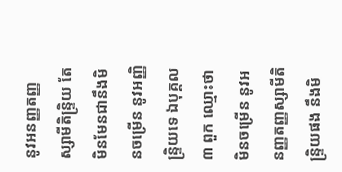នូវអនញ្ញតញ្ញស្សាមីតិន្ទ្រិយ តែមិនមែនជានឹងមិនចម្រើន នូវអញ្ញិន្ទ្រិយទេ ឯបុគ្គល ៣ ពួក ឈ្មោះថាមិនចម្រើន នូវអនញ្ញតញ្ញស្សាមីតិន្ទ្រិយផង នឹងមិ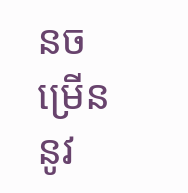នចម្រើន នូវ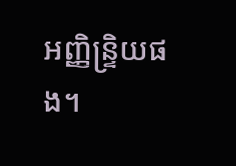អញ្ញិន្ទ្រិយផង។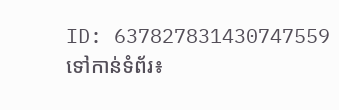ID: 637827831430747559
ទៅកាន់ទំព័រ៖